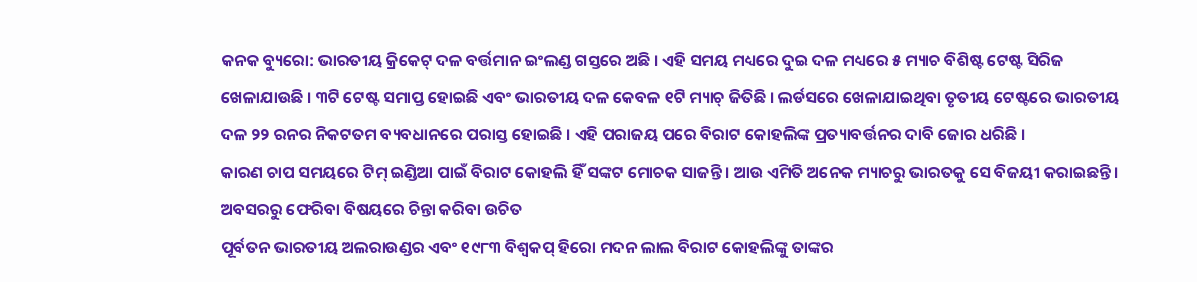କନକ ବ୍ୟୁରୋ: ଭାରତୀୟ କ୍ରିକେଟ୍ ଦଳ ବର୍ତ୍ତମାନ ଇଂଲଣ୍ଡ ଗସ୍ତରେ ଅଛି । ଏହି ସମୟ ମଧ୍ୟରେ ଦୁଇ ଦଳ ମଧ୍ୟରେ ୫ ମ୍ୟାଚ ବିଶିଷ୍ଟ ଟେଷ୍ଟ ସିରିଜ ଖେଳାଯାଉଛି । ୩ଟି ଟେଷ୍ଟ ସମାପ୍ତ ହୋଇଛି ଏବଂ ଭାରତୀୟ ଦଳ କେବଳ ୧ଟି ମ୍ୟାଚ୍ ଜିତିଛି । ଲର୍ଡସରେ ଖେଳାଯାଇଥିବା ତୃତୀୟ ଟେଷ୍ଟରେ ଭାରତୀୟ ଦଳ ୨୨ ରନର ନିକଟତମ ବ୍ୟବଧାନରେ ପରାସ୍ତ ହୋଇଛି । ଏହି ପରାଜୟ ପରେ ବିରାଟ କୋହଲିଙ୍କ ପ୍ରତ୍ୟାବର୍ତ୍ତନର ଦାବି ଜୋର ଧରିଛି ।
କାରଣ ଚାପ ସମୟରେ ଟିମ୍ ଇଣ୍ଡିଆ ପାଇଁ ବିରାଟ କୋହଲି ହିଁ ସଙ୍କଟ ମୋଚକ ସାଜନ୍ତି । ଆଉ ଏମିତି ଅନେକ ମ୍ୟାଚରୁ ଭାରତକୁ ସେ ବିଜୟୀ କରାଇଛନ୍ତି ।
ଅବସରରୁ ଫେରିବା ବିଷୟରେ ଚିନ୍ତା କରିବା ଉଚିତ
ପୂର୍ବତନ ଭାରତୀୟ ଅଲରାଉଣ୍ଡର ଏବଂ ୧୯୮୩ ବିଶ୍ୱକପ୍ ହିରୋ ମଦନ ଲାଲ ବିରାଟ କୋହଲିଙ୍କୁ ତାଙ୍କର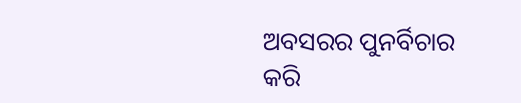ଅବସରର ପୁନର୍ବିଚାର କରି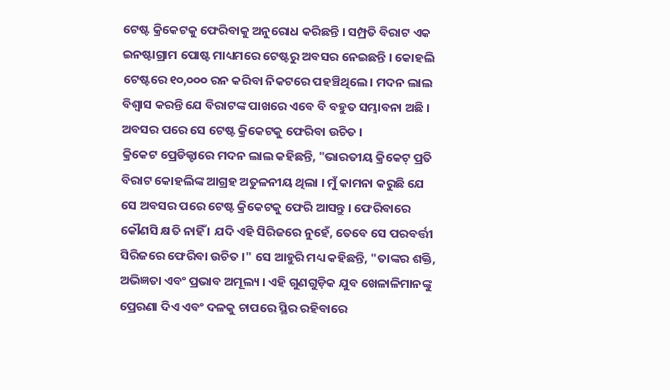ଟେଷ୍ଟ କ୍ରିକେଟକୁ ଫେରିବାକୁ ଅନୁରୋଧ କରିଛନ୍ତି । ସମ୍ପ୍ରତି ବିରାଟ ଏକ ଇନଷ୍ଟାଗ୍ରାମ ପୋଷ୍ଟ ମାଧ୍ୟମରେ ଟେଷ୍ଟରୁ ଅବସର ନେଇଛନ୍ତି । କୋହଲି ଟେଷ୍ଟରେ ୧୦,୦୦୦ ରନ କରିବା ନିକଟରେ ପହଞ୍ଚିଥିଲେ । ମଦନ ଲାଲ ବିଶ୍ୱାସ କରନ୍ତି ଯେ ବିରାଟଙ୍କ ପାଖରେ ଏବେ ବି ବହୁତ ସମ୍ଭାବନା ଅଛି । ଅବସର ପରେ ସେ ଟେଷ୍ଟ କ୍ରିକେଟକୁ ଫେରିବା ଉଚିତ ।
କ୍ରିକେଟ ପ୍ରେଡିକ୍ଟାରେ ମଦନ ଲାଲ କହିଛନ୍ତି, "ଭାରତୀୟ କ୍ରିକେଟ୍ ପ୍ରତି ବିରାଟ କୋହଲିଙ୍କ ଆଗ୍ରହ ଅତୁଳନୀୟ ଥିଲା । ମୁଁ କାମନା କରୁଛି ଯେ ସେ ଅବସର ପରେ ଟେଷ୍ଟ କ୍ରିକେଟକୁ ଫେରି ଆସନ୍ତୁ । ଫେରିବାରେ କୌଣସି କ୍ଷତି ନାହିଁ । ଯଦି ଏହି ସିରିଜରେ ନୁହେଁ, ତେବେ ସେ ପରବର୍ତ୍ତୀ ସିରିଜରେ ଫେରିବା ଉଚିତ ।" ସେ ଆହୁରି ମଧ୍ୟ କହିଛନ୍ତି, "ତାଙ୍କର ଶକ୍ତି, ଅଭିଜ୍ଞତା ଏବଂ ପ୍ରଭାବ ଅମୂଲ୍ୟ । ଏହି ଗୁଣଗୁଡ଼ିକ ଯୁବ ଖେଳାଳିମାନଙ୍କୁ ପ୍ରେରଣା ଦିଏ ଏବଂ ଦଳକୁ ଚାପରେ ସ୍ଥିର ରହିବାରେ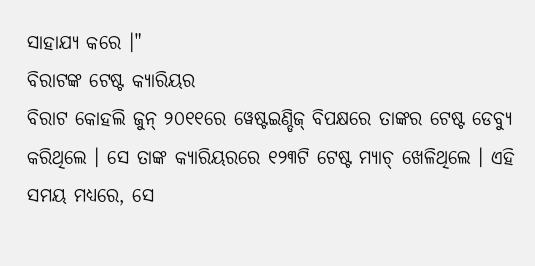ସାହାଯ୍ୟ କରେ ।"
ବିରାଟଙ୍କ ଟେଷ୍ଟ କ୍ୟାରିୟର
ବିରାଟ କୋହଲି ଜୁନ୍ ୨୦୧୧ରେ ୱେଷ୍ଟଇଣ୍ଡିଜ୍ ବିପକ୍ଷରେ ତାଙ୍କର ଟେଷ୍ଟ ଡେବ୍ୟୁ କରିଥିଲେ । ସେ ତାଙ୍କ କ୍ୟାରିୟରରେ ୧୨୩ଟି ଟେଷ୍ଟ ମ୍ୟାଚ୍ ଖେଳିଥିଲେ । ଏହି ସମୟ ମଧ୍ୟରେ, ସେ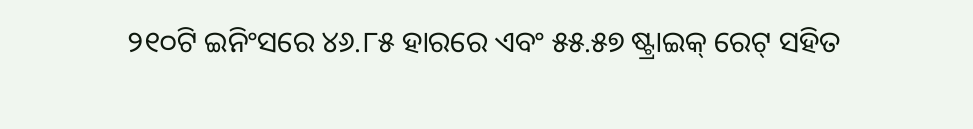୨୧୦ଟି ଇନିଂସରେ ୪୬.୮୫ ହାରରେ ଏବଂ ୫୫.୫୭ ଷ୍ଟ୍ରାଇକ୍ ରେଟ୍ ସହିତ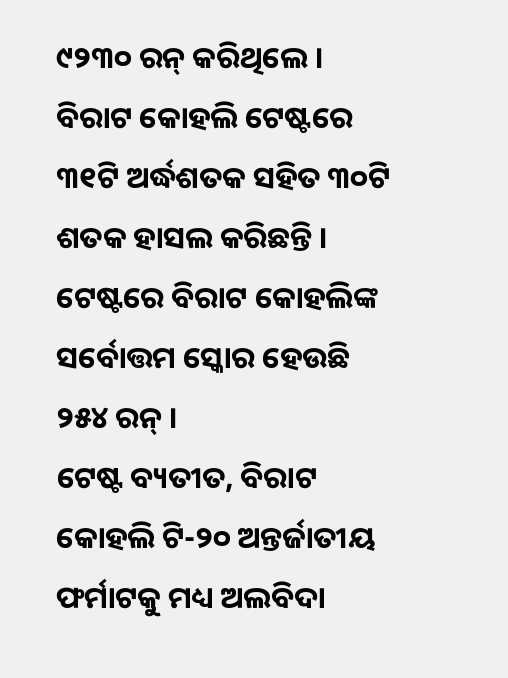୯୨୩୦ ରନ୍ କରିଥିଲେ । ବିରାଟ କୋହଲି ଟେଷ୍ଟରେ ୩୧ଟି ଅର୍ଦ୍ଧଶତକ ସହିତ ୩୦ଟି ଶତକ ହାସଲ କରିଛନ୍ତି । ଟେଷ୍ଟରେ ବିରାଟ କୋହଲିଙ୍କ ସର୍ବୋତ୍ତମ ସ୍କୋର ହେଉଛି ୨୫୪ ରନ୍ ।
ଟେଷ୍ଟ ବ୍ୟତୀତ, ବିରାଟ କୋହଲି ଟି-୨୦ ଅନ୍ତର୍ଜାତୀୟ ଫର୍ମାଟକୁ ମଧ୍ୟ ଅଲବିଦା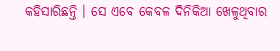କହିସାରିଛନ୍ତି । ସେ ଏବେ କେବଳ ଦିନିକିଆ ଖେଳୁଥିବାର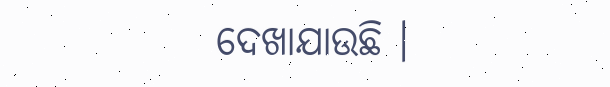ଦେଖାଯାଉଛି ।